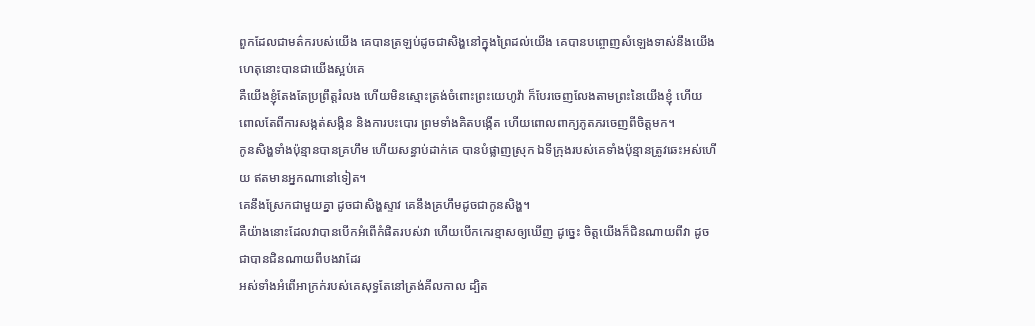ពួកដែលជាមត៌ករបស់យើង គេបានត្រឡប់ដូចជាសិង្ហនៅក្នុងព្រៃដល់យើង គេបានបព្ចោញសំឡេងទាស់នឹងយើង ហេតុនោះបានជាយើងស្អប់គេ
គឺយើងខ្ញុំតែងតែប្រព្រឹត្តរំលង ហើយមិនស្មោះត្រង់ចំពោះព្រះយេហូវ៉ា ក៏បែរចេញលែងតាមព្រះនៃយើងខ្ញុំ ហើយពោលតែពីការសង្កត់សង្កិន និងការបះបោរ ព្រមទាំងគិតបង្កើត ហើយពោលពាក្យភូតភរចេញពីចិត្តមក។
កូនសិង្ហទាំងប៉ុន្មានបានគ្រហឹម ហើយសន្ធាប់ដាក់គេ បានបំផ្លាញស្រុក ឯទីក្រុងរបស់គេទាំងប៉ុន្មានត្រូវឆេះអស់ហើយ ឥតមានអ្នកណានៅទៀត។
គេនឹងស្រែកជាមួយគ្នា ដូចជាសិង្ហស្ទាវ គេនឹងគ្រហឹមដូចជាកូនសិង្ហ។
គឺយ៉ាងនោះដែលវាបានបើកអំពើកំផិតរបស់វា ហើយបើកកេរខ្មាសឲ្យឃើញ ដូច្នេះ ចិត្តយើងក៏ជិនណាយពីវា ដូចជាបានជិនណាយពីបងវាដែរ
អស់ទាំងអំពើអាក្រក់របស់គេសុទ្ធតែនៅត្រង់គីលកាល ដ្បិត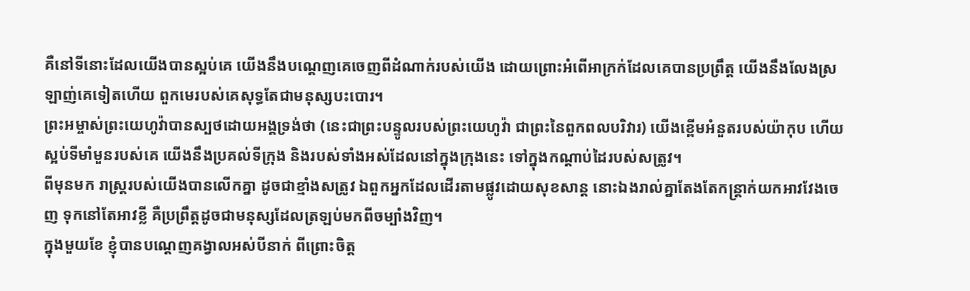គឺនៅទីនោះដែលយើងបានស្អប់គេ យើងនឹងបណ្តេញគេចេញពីដំណាក់របស់យើង ដោយព្រោះអំពើអាក្រក់ដែលគេបានប្រព្រឹត្ត យើងនឹងលែងស្រឡាញ់គេទៀតហើយ ពួកមេរបស់គេសុទ្ធតែជាមនុស្សបះបោរ។
ព្រះអម្ចាស់ព្រះយេហូវ៉ាបានស្បថដោយអង្គទ្រង់ថា (នេះជាព្រះបន្ទូលរបស់ព្រះយេហូវ៉ា ជាព្រះនៃពួកពលបរិវារ) យើងខ្ពើមអំនួតរបស់យ៉ាកុប ហើយស្អប់ទីមាំមួនរបស់គេ យើងនឹងប្រគល់ទីក្រុង និងរបស់ទាំងអស់ដែលនៅក្នុងក្រុងនេះ ទៅក្នុងកណ្ដាប់ដៃរបស់សត្រូវ។
ពីមុនមក រាស្ត្ររបស់យើងបានលើកគ្នា ដូចជាខ្មាំងសត្រូវ ឯពួកអ្នកដែលដើរតាមផ្លូវដោយសុខសាន្ត នោះឯងរាល់គ្នាតែងតែកន្ត្រាក់យកអាវវែងចេញ ទុកនៅតែអាវខ្លី គឺប្រព្រឹត្តដូចជាមនុស្សដែលត្រឡប់មកពីចម្បាំងវិញ។
ក្នុងមួយខែ ខ្ញុំបានបណ្តេញគង្វាលអស់បីនាក់ ពីព្រោះចិត្ត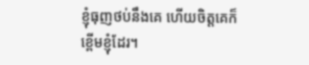ខ្ញុំធុញថប់នឹងគេ ហើយចិត្តគេក៏ខ្ពើមខ្ញុំដែរ។